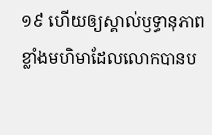១៩ ហើយឲ្យស្គាល់ឫទ្ធានុភាពខ្លាំងមហិមាដែលលោកបានប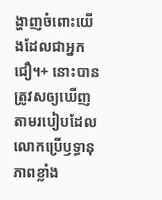ង្ហាញចំពោះយើងដែលជាអ្នកជឿ។+ នោះបានត្រូវសឲ្យឃើញតាមរបៀបដែលលោកប្រើឫទ្ធានុភាពខ្លាំង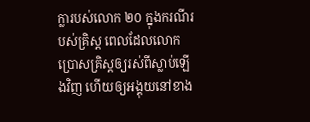ក្លារបស់លោក ២០ ក្នុងករណីរបស់គ្រិស្ត ពេលដែលលោកប្រោសគ្រិស្តឲ្យរស់ពីស្លាប់ឡើងវិញ ហើយឲ្យអង្គុយនៅខាង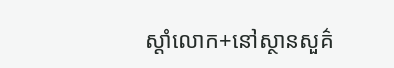ស្ដាំលោក+នៅស្ថានសួគ៌